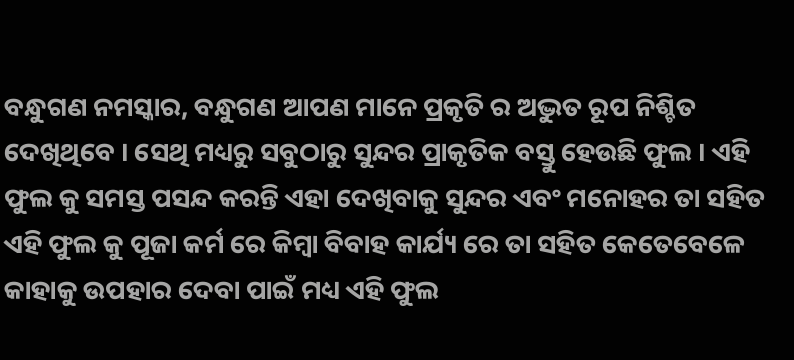ବନ୍ଧୁଗଣ ନମସ୍କାର, ବନ୍ଧୁଗଣ ଆପଣ ମାନେ ପ୍ରକୃତି ର ଅଦ୍ଭୁତ ରୂପ ନିଶ୍ଚିତ ଦେଖିଥିବେ । ସେଥି ମଧ୍ୟରୁ ସବୁଠାରୁ ସୁନ୍ଦର ପ୍ରାକୃତିକ ବସ୍ତୁ ହେଉଛି ଫୁଲ । ଏହି ଫୁଲ କୁ ସମସ୍ତ ପସନ୍ଦ କରନ୍ତି ଏହା ଦେଖିବାକୁ ସୁନ୍ଦର ଏବଂ ମନୋହର ତା ସହିତ ଏହି ଫୁଲ କୁ ପୂଜା କର୍ମ ରେ କିମ୍ବା ବିବାହ କାର୍ଯ୍ୟ ରେ ତା ସହିତ କେତେବେଳେ କାହାକୁ ଉପହାର ଦେବା ପାଇଁ ମଧ୍ୟ ଏହି ଫୁଲ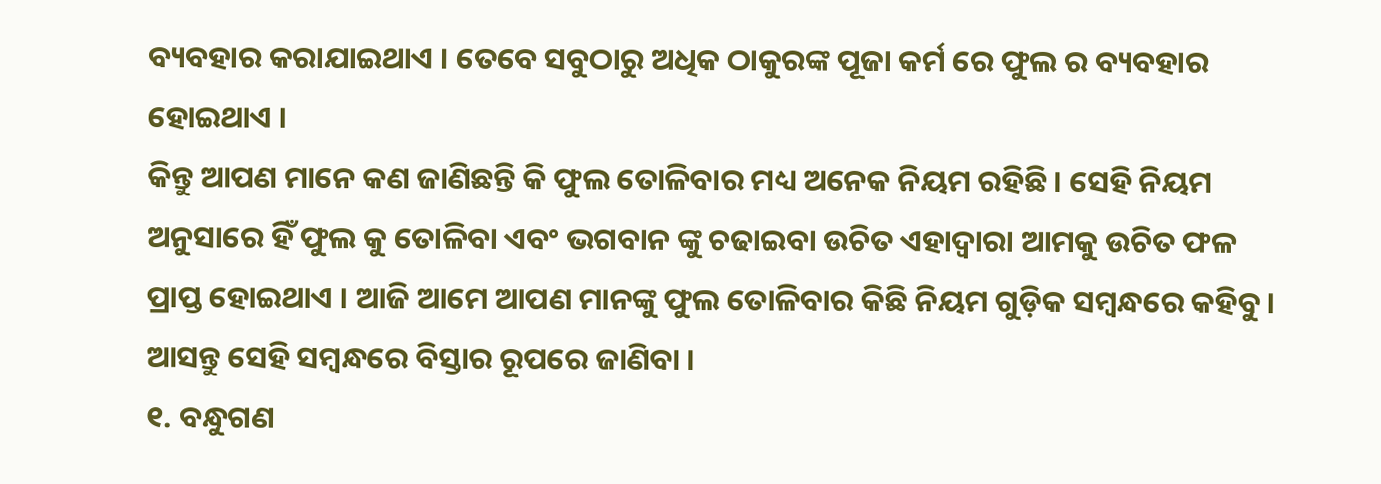ବ୍ୟବହାର କରାଯାଇଥାଏ । ତେବେ ସବୁଠାରୁ ଅଧିକ ଠାକୁରଙ୍କ ପୂଜା କର୍ମ ରେ ଫୁଲ ର ବ୍ୟବହାର ହୋଇଥାଏ ।
କିନ୍ତୁ ଆପଣ ମାନେ କଣ ଜାଣିଛନ୍ତି କି ଫୁଲ ତୋଳିବାର ମଧ୍ୟ ଅନେକ ନିୟମ ରହିଛି । ସେହି ନିୟମ ଅନୁସାରେ ହିଁ ଫୁଲ କୁ ତୋଳିବା ଏବଂ ଭଗବାନ ଙ୍କୁ ଚଢାଇବା ଉଚିତ ଏହାଦ୍ୱାରା ଆମକୁ ଉଚିତ ଫଳ ପ୍ରାପ୍ତ ହୋଇଥାଏ । ଆଜି ଆମେ ଆପଣ ମାନଙ୍କୁ ଫୁଲ ତୋଳିବାର କିଛି ନିୟମ ଗୁଡ଼ିକ ସମ୍ବନ୍ଧରେ କହିବୁ । ଆସନ୍ତୁ ସେହି ସମ୍ବନ୍ଧରେ ବିସ୍ତାର ରୂପରେ ଜାଣିବା ।
୧. ବନ୍ଧୁଗଣ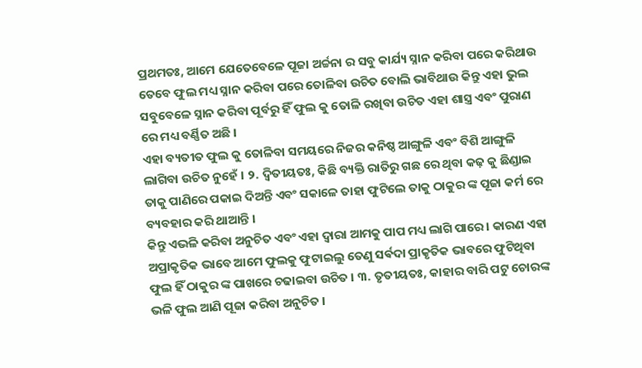ପ୍ରଥମତଃ, ଆମେ ଯେତେବେଳେ ପୂଜା ଅର୍ଚ୍ଚନା ର ସବୁ କାର୍ଯ୍ୟ ସ୍ନାନ କରିବା ପରେ କରିଥାଉ ତେବେ ଫୁଲ ମଧ୍ୟ ସ୍ନାନ କରିବା ପରେ ତୋଳିବା ଉଚିତ ବୋଲି ଭାବିଥାଉ କିନ୍ତୁ ଏହା ଭୁଲ ସବୁବେଳେ ସ୍ନାନ କରିବା ପୂର୍ବରୁ ହିଁ ଫୁଲ କୁ ତୋଳି ରଖିବା ଉଚିତ ଏହା ଶାସ୍ତ୍ର ଏବଂ ପୁରାଣ ରେ ମଧ୍ୟ ବର୍ଣ୍ଣିତ ଅଛି ।
ଏହା ବ୍ୟତୀତ ଫୁଲ କୁ ତୋଳିବା ସମୟରେ ନିଜର କନିଷ୍ଠ ଆଙ୍ଗୁଳି ଏବଂ ବିଶି ଆଙ୍ଗୁଳି ଲାଗିବା ଉଚିତ ନୁହେଁ । ୨. ଦ୍ବିତୀୟତଃ, କିଛି ବ୍ୟକ୍ତି ରାତିରୁ ଗଛ ରେ ଥିବା କଢ଼ କୁ ଛିଣ୍ଡାଇ ତାକୁ ପାଣିରେ ପକାଇ ଦିଅନ୍ତି ଏବଂ ସକାଳେ ତାହା ଫୁଟିଲେ ତାକୁ ଠାକୁର ଙ୍କ ପୂଜା କର୍ମ ରେ ବ୍ୟବହାର କରି ଥାଆନ୍ତି ।
କିନ୍ତୁ ଏଭଳି କରିବା ଅନୁଚିତ ଏବଂ ଏହା ଦ୍ୱାରା ଆମକୁ ପାପ ମଧ୍ୟ ଲାଗି ପାରେ । କାରଣ ଏହା ଅପ୍ରାକୃତିକ ଭାବେ ଆମେ ଫୁଲକୁ ଫୁଟାଇଲୁ ତେଣୁ ସର୍ଵଦା ପ୍ରାକୃତିକ ଭାବରେ ଫୁଟିଥିବା ଫୁଲ ହିଁ ଠାକୁର ଙ୍କ ପାଖରେ ଚଢାଇବା ଉଚିତ । ୩. ତୃତୀୟତଃ, କାହାର ବାରି ପଟୁ ଚୋରଙ୍କ ଭଳି ଫୁଲ ଆଣି ପୂଜା କରିବା ଅନୁଚିତ ।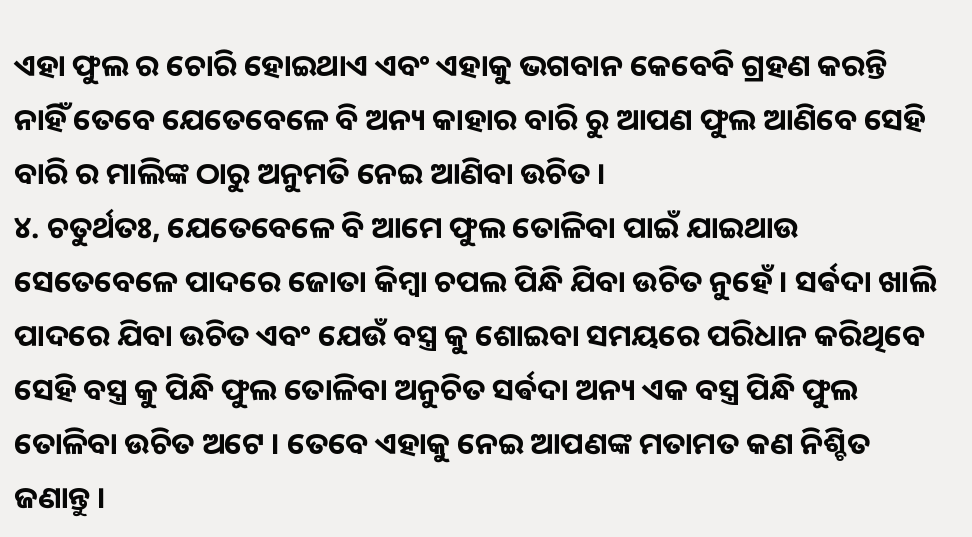ଏହା ଫୁଲ ର ଚୋରି ହୋଇଥାଏ ଏବଂ ଏହାକୁ ଭଗବାନ କେବେବି ଗ୍ରହଣ କରନ୍ତି ନାହିଁ ତେବେ ଯେତେବେଳେ ବି ଅନ୍ୟ କାହାର ବାରି ରୁ ଆପଣ ଫୁଲ ଆଣିବେ ସେହି ବାରି ର ମାଲିଙ୍କ ଠାରୁ ଅନୁମତି ନେଇ ଆଣିବା ଉଚିତ ।
୪. ଚତୁର୍ଥତଃ, ଯେତେବେଳେ ବି ଆମେ ଫୁଲ ତୋଳିବା ପାଇଁ ଯାଇଥାଉ ସେତେବେଳେ ପାଦରେ ଜୋତା କିମ୍ବା ଚପଲ ପିନ୍ଧି ଯିବା ଉଚିତ ନୁହେଁ । ସର୍ଵଦା ଖାଲି ପାଦରେ ଯିବା ଉଚିତ ଏବଂ ଯେଉଁ ବସ୍ତ୍ର କୁ ଶୋଇବା ସମୟରେ ପରିଧାନ କରିଥିବେ ସେହି ବସ୍ତ୍ର କୁ ପିନ୍ଧି ଫୁଲ ତୋଳିବା ଅନୁଚିତ ସର୍ଵଦା ଅନ୍ୟ ଏକ ବସ୍ତ୍ର ପିନ୍ଧି ଫୁଲ ତୋଳିବା ଉଚିତ ଅଟେ । ତେବେ ଏହାକୁ ନେଇ ଆପଣଙ୍କ ମତାମତ କଣ ନିଶ୍ଚିତ ଜଣାନ୍ତୁ ।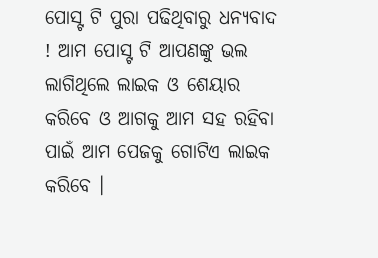ପୋସ୍ଟ ଟି ପୁରା ପଢିଥିବାରୁ ଧନ୍ୟବାଦ ! ଆମ ପୋସ୍ଟ ଟି ଆପଣଙ୍କୁ ଭଲ ଲାଗିଥିଲେ ଲାଇକ ଓ ଶେୟାର କରିବେ ଓ ଆଗକୁ ଆମ ସହ ରହିବା ପାଇଁ ଆମ ପେଜକୁ ଗୋଟିଏ ଲାଇକ କରିବେ ।